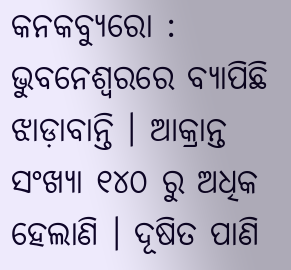କନକବ୍ୟୁରୋ : ଭୁବନେଶ୍ୱରରେ ବ୍ୟାପିଛି ଝାଡ଼ାବାନ୍ତି । ଆକ୍ରାନ୍ତ ସଂଖ୍ୟା ୧୪୦ ରୁ ଅଧିକ ହେଲାଣି । ଦୂଷିତ ପାଣି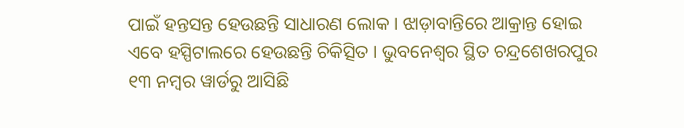ପାଇଁ ହନ୍ତସନ୍ତ ହେଉଛନ୍ତି ସାଧାରଣ ଲୋକ । ଝାଡ଼ାବାନ୍ତିରେ ଆକ୍ରାନ୍ତ ହୋଇ ଏବେ ହସ୍ପିଟାଲରେ ହେଉଛନ୍ତି ଚିକିତ୍ସିତ । ଭୁବନେଶ୍ୱର ସ୍ଥିତ ଚନ୍ଦ୍ରଶେଖରପୁର ୧୩ ନମ୍ବର ୱାର୍ଡରୁ ଆସିଛି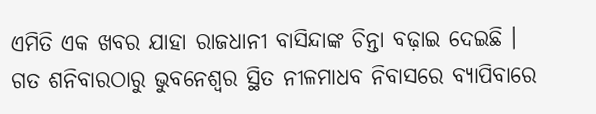ଏମିତି ଏକ ଖବର ଯାହା ରାଜଧାନୀ ବାସିନ୍ଦାଙ୍କ ଚିନ୍ତା ବଢ଼ାଇ ଦେଇଛି ।
ଗତ ଶନିବାରଠାରୁ ଭୁବନେଶ୍ୱର ସ୍ଥିତ ନୀଳମାଧବ ନିବାସରେ ବ୍ୟାପିବାରେ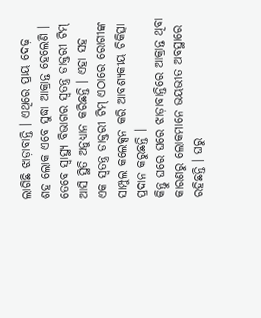ଲାଗିଛି ଝାଡ଼ାବାନ୍ତି । ଏଥିରେ ପ୍ରାୟ ଦେଢ଼ ଶହ ଲୋକ ଏବେ ସୁଦ୍ଧା ଆକ୍ରାନ୍ତ ହେଲେଣି । ତେବେ ସ୍ୱାସ୍ଥ୍ୟ ବିଭାଗର ସ୍ୱତନ୍ତ୍ର ଡାକ୍ତରୀ ଟିମ୍ ଆସି ସ୍ଥିତି ଅନୁଧ୍ୟାନ କରିଛନ୍ତି । ଏହା ସହ ଏକ ସ୍ୱତନ୍ତ୍ର ଡାକ୍ତରୀ ଟିମ୍ ଏଠାରେ ରୋଗୀଙ୍କ ସାମ୍ପୁଲ କଲେକ୍ସନ କରି ଆବଶ୍ୟକୀୟ ଚିକିତ୍ସା ପ୍ରଦାନ କରୁଛନ୍ତି ।
କିନ୍ତୁ ଘରେ ଘରେ ଝାଡ଼ାବାନ୍ତିରେ ଆକ୍ରାନ୍ତ ଥିବା କାରଣରୁ ଲୋକମାନେ ଭୟଭୀତ ଅବସ୍ଥାରେ ରହିଛନ୍ତି । ଘରୁ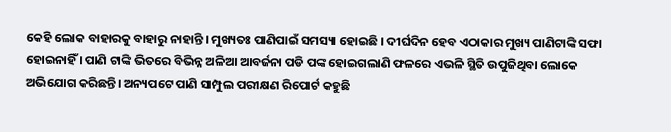କେହି ଲୋକ ବାହାରକୁ ବାହାରୁ ନାହାନ୍ତି । ମୁଖ୍ୟତଃ ପାଣିପାଇଁ ସମସ୍ୟା ହୋଇଛି । ଦୀର୍ଘଦିନ ହେବ ଏଠାକାର ମୁଖ୍ୟ ପାଣିଟାଙ୍କି ସଫା ହୋଇନାହିଁ । ପାଣି ଟାଙ୍କି ଭିତରେ ବିଭିନ୍ନ ଅଳିଆ ଆବର୍ଜନା ପଡି ପଙ୍କ ହୋଇଗଲାଣି ଫଳରେ ଏଭଳି ସ୍ଥିତି ଉପୁଜିଥିବା ଲୋକେ ଅଭିଯୋଗ କରିଛନ୍ତି। ଅନ୍ୟପଟେ ପାଣି ସାମ୍ପୁଲ ପରୀକ୍ଷଣ ରିପୋର୍ଟ କହୁଛି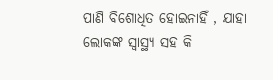ପାଣି ବିଶୋଧିତ ହୋଇନାହିଁ , ଯାହା ଲୋକଙ୍କ ସ୍ୱାସ୍ଥ୍ୟ ସହ କି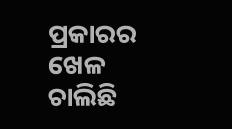ପ୍ରକାରର ଖେଳ ଚାଲିଛି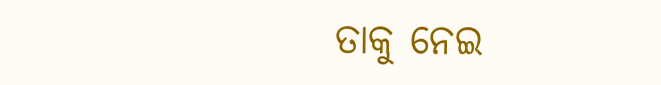ତାକୁ ନେଇ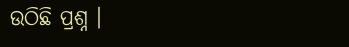ଉଠିଛି ପ୍ରଶ୍ନ ।